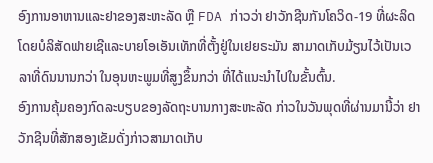ອົງການອາຫານແລະຢາຂອງສະຫະລັດ ຫຼື FDA ກ່າວວ່າ ຢາວັກຊີນກັນໂຄວິດ-19 ທີ່ຜະລິດໂດຍບໍລິສັດຟາຍເຊີແລະບາຍໂອເອັນເທັກທີ່ຕັ້ງຢູ່ໃນເຢຍຣະມັນ ສາມາດເກັບມ້ຽນໄວ້ເປັນເວລາທີ່ດົນນານກວ່າ ໃນອຸນຫະພູມທີ່ສູງຂຶ້ນກວ່າ ທີ່ໄດ້ແນະນຳໄປໃນຂັ້ນຕົ້ນ.
ອົງການຄຸ້ມຄອງກົດລະບຽບຂອງລັດຖະບານກາງສະຫະລັດ ກ່າວໃນວັນພຸດທີ່ຜ່ານມານີ້ວ່າ ຢາວັກຊີນທີ່ສັກສອງເຂັມດັ່ງກ່າວສາມາດເກັບ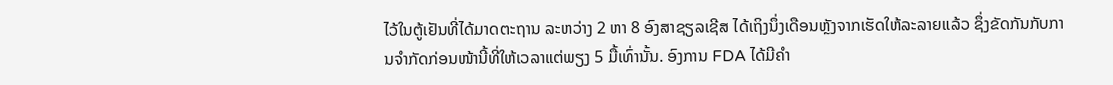ໄວ້ໃນຕູ້ເຢັນທີ່ໄດ້ມາດຕະຖານ ລະຫວ່າງ 2 ຫາ 8 ອົງສາຊຽລເຊີສ ໄດ້ເຖິງນຶ່ງເດືອນຫຼັງຈາກເຮັດໃຫ້ລະລາຍແລ້ວ ຊຶ່ງຂັດກັນກັບການຈຳກັດກ່ອນໜ້ານີ້ທີ່ໃຫ້ເວລາແຕ່ພຽງ 5 ມື້ເທົ່ານັ້ນ. ອົງການ FDA ໄດ້ມີຄໍາ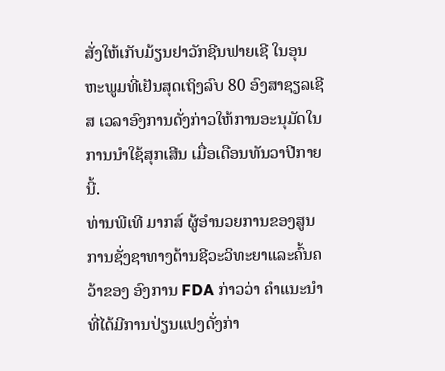ສັ່ງໃຫ້ເກັບມ້ຽນຢາວັກຊີນຟາຍເຊີ ໃນອຸນຫະພູມທີ່ເຢັນສຸດເຖິງລົບ 80 ອົງສາຊຽລເຊີສ ເວລາອົງການດັ່ງກ່າວໃຫ້ການອະນຸມັດໃນການນຳໃຊ້ສຸກເສີນ ເມື່ອເດືອນທັນວາປີກາຍນີ້.
ທ່ານພີເທີ ມາກສ໌ ຜູ້ອຳນວຍການຂອງສູນການຊັ່ງຊາທາງດ້ານຊີວະວິທະຍາແລະຄົ້ນຄວ້າຂອງ ອົງການ FDA ກ່າວວ່າ ຄໍາແນະນໍາທີ່ໄດ້ມີການປ່ຽນແປງດັ່ງກ່າ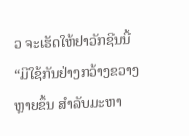ວ ຈະເຮັດໃຫ້ຢາວັກຊີນນີ້ “ມີໃຊ້ກັນຢ່າງກວ້າງຂວາງຫຼາຍຂຶ້ນ ສຳລັບມະຫາ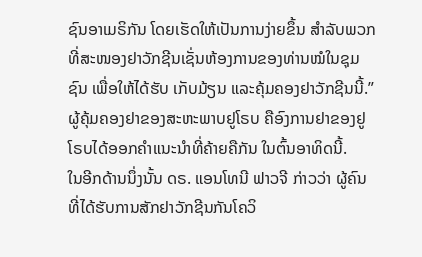ຊົນອາເມຣິກັນ ໂດຍເຮັດໃຫ້ເປັນການງ່າຍຂຶ້ນ ສຳລັບພວກທີ່ສະໜອງຢາວັກຊີນເຊັ່ນຫ້ອງການຂອງທ່ານໝໍໃນຊຸມຊົນ ເພື່ອໃຫ້ໄດ້ຮັບ ເກັບມ້ຽນ ແລະຄຸ້ມຄອງຢາວັກຊີນນີ້.”
ຜູ້ຄຸ້ມຄອງຢາຂອງສະຫະພາບຢູໂຣບ ຄືອົງການຢາຂອງຢູໂຣບໄດ້ອອກຄຳແນະນຳທີ່ຄ້າຍຄືກັນ ໃນຕົ້ນອາທິດນີ້.
ໃນອີກດ້ານນຶ່ງນັ້ນ ດຣ. ແອນໂທນີ ຟາວຈີ ກ່າວວ່າ ຜູ້ຄົນທີ່ໄດ້ຮັບການສັກຢາວັກຊີນກັນໂຄວິ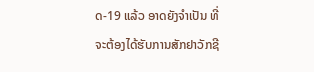ດ-19 ແລ້ວ ອາດຍັງຈຳເປັນ ທີ່ຈະຕ້ອງໄດ້ຮັບການສັກຢາວັກຊີ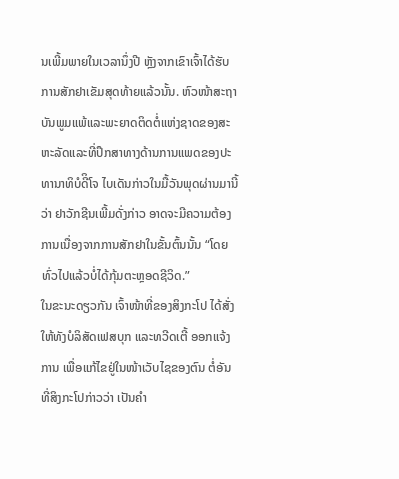ນເພີ້ມພາຍໃນເວລານຶ່ງປີ ຫຼັງຈາກເຂົາເຈົ້າໄດ້ຮັບການສັກຢາເຂັມສຸດທ້າຍແລ້ວນັ້ນ. ຫົວໜ້າສະຖາບັນພູມແພ້ແລະພະຍາດຕິດຕໍ່ແຫ່ງຊາດຂອງສະຫະລັດແລະທີ່ປຶກສາທາງດ້ານການແພດຂອງປະທານາທິບໍດີິໂຈ ໄບເດັນກ່າວໃນມື້ວັນພຸດຜ່ານມານີ້ວ່າ ຢາວັກຊີນເພີ້ມດັ່ງກ່າວ ອາດຈະມີຄວາມຕ້ອງການເນື່ອງຈາກການສັກຢາໃນຂັ້ນຕົ້ນນັ້ນ “ໂດຍທົ່ວໄປແລ້ວບໍ່ໄດ້ກຸ້ມຕະຫຼອດຊີວິດ.”
ໃນຂະນະດຽວກັນ ເຈົ້າໜ້າທີ່ຂອງສິງກະໂປ ໄດ້ສັ່ງໃຫ້ທັງບໍລິສັດເຟສບຸກ ແລະທວີດເຕີ້ ອອກແຈ້ງການ ເພື່ອແກ້ໄຂຢູ່ໃນໜ້າເວັບໄຊຂອງຕົນ ຕໍ່ອັນທີ່ສິງກະໂປກ່າວວ່າ ເປັນຄຳ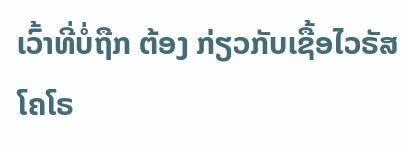ເວົ້າທີ່ບໍ່ຖືກ ຕ້ອງ ກ່ຽວກັບເຊື້ອໄວຣັສໂຄໂຣ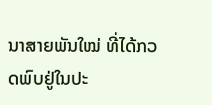ນາສາຍພັນໃໝ່ ທີ່ໄດ້ກວດພົບຢູ່ໃນປະ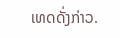ເທດດັ່ງກ່າວ.